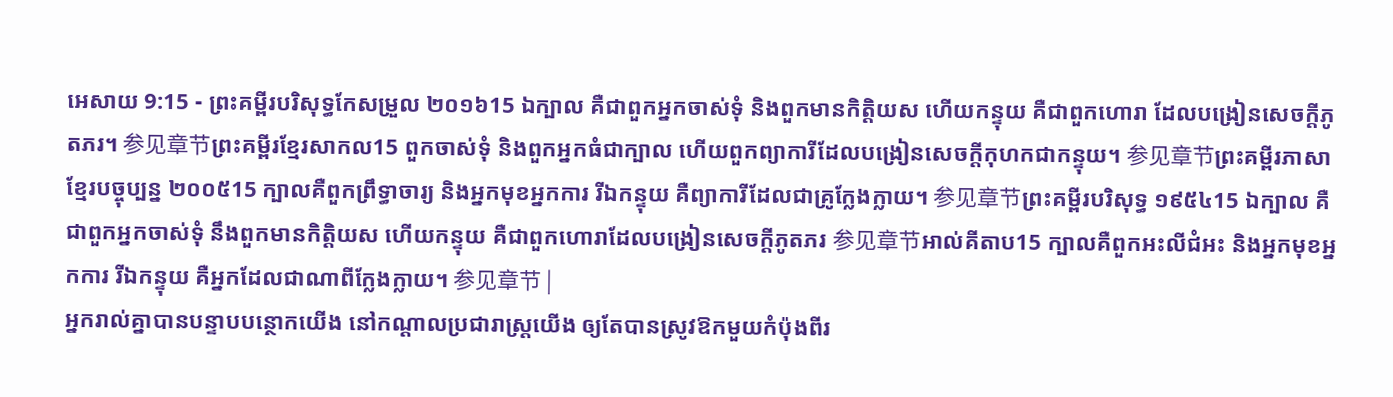អេសាយ 9:15 - ព្រះគម្ពីរបរិសុទ្ធកែសម្រួល ២០១៦15 ឯក្បាល គឺជាពួកអ្នកចាស់ទុំ និងពួកមានកិត្តិយស ហើយកន្ទុយ គឺជាពួកហោរា ដែលបង្រៀនសេចក្ដីភូតភរ។ 参见章节ព្រះគម្ពីរខ្មែរសាកល15 ពួកចាស់ទុំ និងពួកអ្នកធំជាក្បាល ហើយពួកព្យាការីដែលបង្រៀនសេចក្ដីកុហកជាកន្ទុយ។ 参见章节ព្រះគម្ពីរភាសាខ្មែរបច្ចុប្បន្ន ២០០៥15 ក្បាលគឺពួកព្រឹទ្ធាចារ្យ និងអ្នកមុខអ្នកការ រីឯកន្ទុយ គឺព្យាការីដែលជាគ្រូក្លែងក្លាយ។ 参见章节ព្រះគម្ពីរបរិសុទ្ធ ១៩៥៤15 ឯក្បាល គឺជាពួកអ្នកចាស់ទុំ នឹងពួកមានកិត្តិយស ហើយកន្ទុយ គឺជាពួកហោរាដែលបង្រៀនសេចក្ដីភូតភរ 参见章节អាល់គីតាប15 ក្បាលគឺពួកអះលីជំអះ និងអ្នកមុខអ្នកការ រីឯកន្ទុយ គឺអ្នកដែលជាណាពីក្លែងក្លាយ។ 参见章节 |
អ្នករាល់គ្នាបានបន្ទាបបន្ថោកយើង នៅកណ្ដាលប្រជារាស្ត្រយើង ឲ្យតែបានស្រូវឱកមួយកំប៉ុងពីរ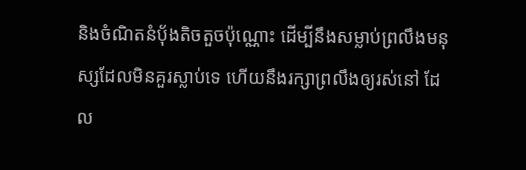និងចំណិតនំបុ័ងតិចតួចប៉ុណ្ណោះ ដើម្បីនឹងសម្លាប់ព្រលឹងមនុស្សដែលមិនគួរស្លាប់ទេ ហើយនឹងរក្សាព្រលឹងឲ្យរស់នៅ ដែល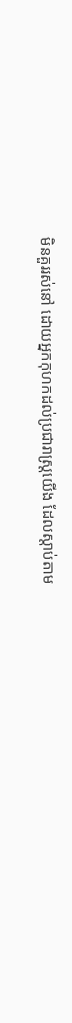មិនគួររស់នៅ ដោយអ្នកកុហកដល់ប្រជារាស្ត្រយើង ដែលស្តាប់តាម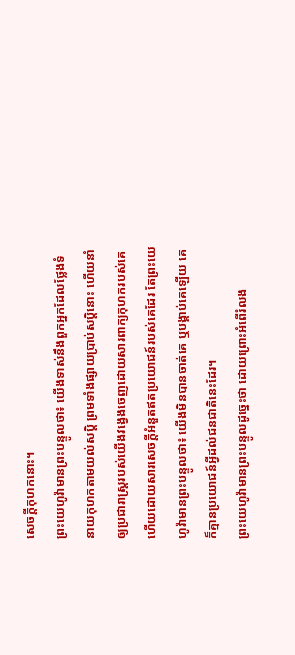សេចក្ដីកុហកនោះ។
ព្រះយេហូវ៉ាមានព្រះបន្ទូលថា៖ យើងទាស់នឹងពួកអ្នកដែលថ្លែងទំនាយកុហកតាមយល់សប្តិ ព្រមទាំងផ្សាយប្រាប់សប្តិនោះ ហើយនាំឲ្យប្រជារាស្ត្ររបស់យើងវង្វេងចេញដោយសារពាក្យកុហករបស់គេ ហើយដោយសារសេចក្ដីអំនួតឥតប្រយោជន៍របស់គេដែរ តែព្រះយេហូវ៉ាមានព្រះបន្ទូលថា៖ យើងមិនបានចាត់គេ ឬបង្គាប់គេឡើយ គេក៏គ្មានប្រយោជន៍អ្វីដល់ជនជាតិនេះដែរ។
ព្រះយេហូវ៉ាមានព្រះបន្ទូលដូច្នេះថា ដោយព្រោះអំពើរំលង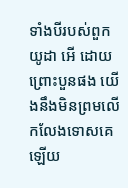ទាំងបីរបស់ពួកយូដា អើ ដោយព្រោះបួនផង យើងនឹងមិនព្រមលើកលែងទោសគេឡើយ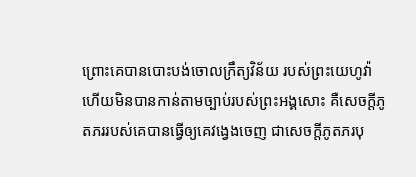ព្រោះគេបានបោះបង់ចោលក្រឹត្យវិន័យ របស់ព្រះយេហូវ៉ា ហើយមិនបានកាន់តាមច្បាប់របស់ព្រះអង្គសោះ គឺសេចក្ដីភូតភររបស់គេបានធ្វើឲ្យគេវង្វេងចេញ ជាសេចក្ដីភូតភរបុ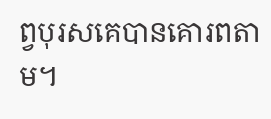ព្វបុរសគេបានគោរពតាម។